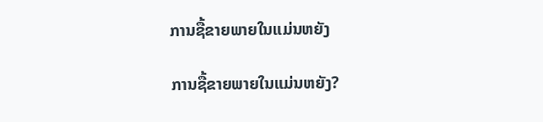ການຊື້ຂາຍພາຍໃນແມ່ນຫຍັງ

ການຊື້ຂາຍພາຍໃນແມ່ນຫຍັງ?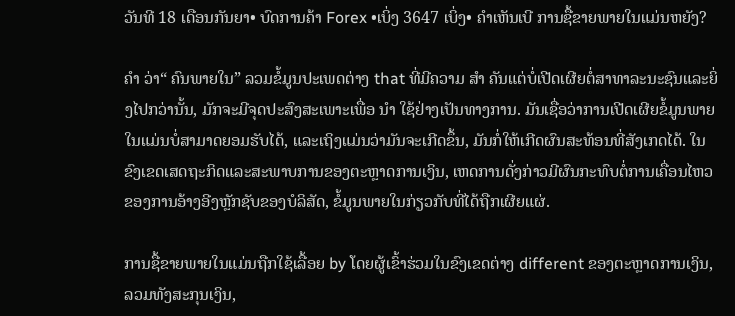ວັນທີ 18 ເດືອນກັນຍາ• ບົດການຄ້າ Forex •ເບິ່ງ 3647 ເບິ່ງ• ຄໍາເຫັນເບີ ການຊື້ຂາຍພາຍໃນແມ່ນຫຍັງ?

ຄຳ ວ່າ“ ຄົນພາຍໃນ” ລວມຂໍ້ມູນປະເພດຕ່າງ that ທີ່ມີຄວາມ ສຳ ຄັນແຕ່ບໍ່ເປີດເຜີຍຕໍ່ສາທາລະນະຊົນແລະຍິ່ງໄປກວ່ານັ້ນ, ມັກຈະມີຈຸດປະສົງສະເພາະເພື່ອ ນຳ ໃຊ້ຢ່າງເປັນທາງການ. ມັນເຊື່ອວ່າການເປີດເຜີຍຂໍ້ມູນພາຍໃນແມ່ນບໍ່ສາມາດຍອມຮັບໄດ້, ແລະເຖິງແມ່ນວ່າມັນຈະເກີດຂຶ້ນ, ມັນກໍ່ໃຫ້ເກີດຜົນສະທ້ອນທີ່ສັງເກດໄດ້. ໃນຂົງເຂດເສດຖະກິດແລະສະພາບການຂອງຕະຫຼາດການເງິນ, ເຫດການດັ່ງກ່າວມີຜົນກະທົບຕໍ່ການເຄື່ອນໄຫວຂອງການອ້າງອີງຫຼັກຊັບຂອງບໍລິສັດ, ຂໍ້ມູນພາຍໃນກ່ຽວກັບທີ່ໄດ້ຖືກເຜີຍແຜ່.

ການຊື້ຂາຍພາຍໃນແມ່ນຖືກໃຊ້ເລື້ອຍ by ໂດຍຜູ້ເຂົ້າຮ່ວມໃນຂົງເຂດຕ່າງ different ຂອງຕະຫຼາດການເງິນ, ລວມທັງສະກຸນເງິນ,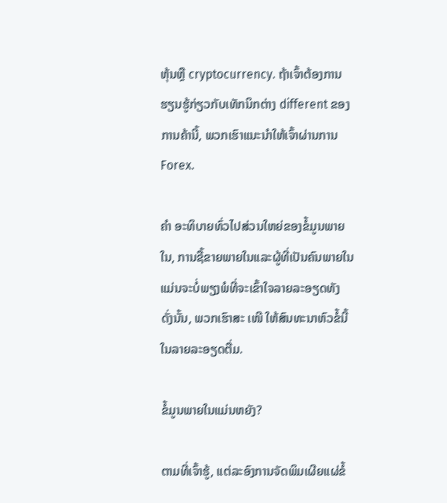ຫຸ້ນຫຼື cryptocurrency. ຖ້າເຈົ້າຕ້ອງການຮຽນຮູ້ກ່ຽວກັບເທັກນິກຕ່າງ different ຂອງການຄ້ານີ້, ພວກເຮົາແນະນໍາໃຫ້ເຈົ້າຜ່ານການ Forex.

ຄຳ ອະທິບາຍທົ່ວໄປສ່ວນໃຫຍ່ຂອງຂໍ້ມູນພາຍໃນ, ການຊື້ຂາຍພາຍໃນແລະຜູ້ທີ່ເປັນຄົນພາຍໃນແມ່ນຈະບໍ່ພຽງພໍທີ່ຈະເຂົ້າໃຈລາຍລະອຽດທັງ ດັ່ງນັ້ນ, ພວກເຮົາສະ ເໜີ ໃຫ້ສົນທະນາຫົວຂໍ້ນີ້ໃນລາຍລະອຽດຕື່ມ.

ຂໍ້ມູນພາຍໃນແມ່ນຫຍັງ?

ຕາມທີ່ເຈົ້າຮູ້, ແຕ່ລະອົງການຈັດພິມເຜີຍແຜ່ຂໍ້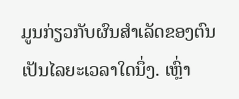ມູນກ່ຽວກັບຜົນສໍາເລັດຂອງຕົນເປັນໄລຍະເວລາໃດນຶ່ງ. ເຫຼົ່າ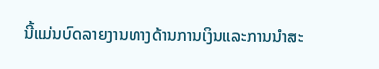ນີ້ແມ່ນບົດລາຍງານທາງດ້ານການເງິນແລະການນໍາສະ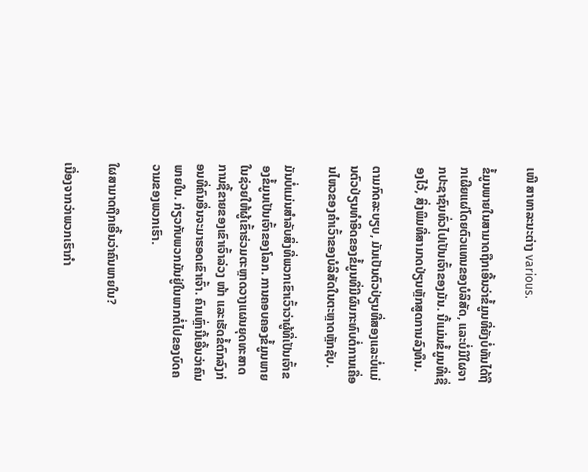ເໜີ ສາທາລະນະຕ່າງ various.

ຂໍ້ມູນພາຍໃນສາມາດຖືກເອີ້ນວ່າຂໍ້ມູນທີ່ຍັງບໍ່ທັນໄດ້ຖືກເຜີຍແຜ່ໂດຍຕົວແທນຂອງບໍລິສັດ, ແລະບໍ່ມີໃຜຈາກປະຊາຊົນທົ່ວໄປເປັນເຈົ້າຂອງມັນ. ນີ້ແມ່ນຂໍ້ມູນທີ່ເຊື່ອງໄວ້, ສິ່ງພິມທີ່ສາມາດປ່ຽນຫຼັກສູດການລົງທຶນ.

ຕາມກົດລະບຽບ, ມັນເປັນຕົວປ່ຽນທີ່ສອງແລະບໍ່ແມ່ນຕົວປ່ຽນທໍາອິດຂອງຂໍ້ມູນທີ່ມີຜົນກະທົບຕໍ່ການເຄື່ອນໄຫວຂອງຄໍາເວົ້າຂອງບໍລິສັດໃນຕະຫຼາດຫຼັກຊັບ.

ມັນບໍ່ແມ່ນສໍາລັບສິ່ງທີ່ພວກເຂົາເວົ້າວ່າຜູ້ທີ່ເປັນເຈົ້າຂອງຂໍ້ມູນເປັນເຈົ້າຂອງໂລກ. ການຄອບຄອງຂໍ້ມູນພາຍໃນຊ່ວຍໃຫ້ຜູ້ເຂົ້າຮ່ວມຕະຫຼາດວາງແຜນຍຸດທະສາດການຊື້ຂາຍຂອງເຂົາເຈົ້າລ່ວງ ໜ້າ ແລະເຮັດຂໍ້ຕົກລົງກ່ອນທີ່ຄົນອື່ນຈະມາຮອດເຂົາເຈົ້າ. ຄົນເຫຼົ່ານີ້ເອີ້ນວ່າຄົນພາຍໃນ. ກ່ຽວກັບພວກມັນຢູ່ໃນພາກຕໍ່ໄປຂອງບົດຄວາມຂອງພວກເຮົາ.

ໃຜສາມາດຖືກເອີ້ນວ່າຄົນພາຍໃນ?

ເນື່ອງຈາກວ່າພວກເຮົາກໍາ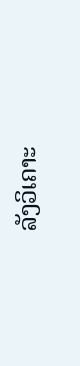ລັງວິເຄາະ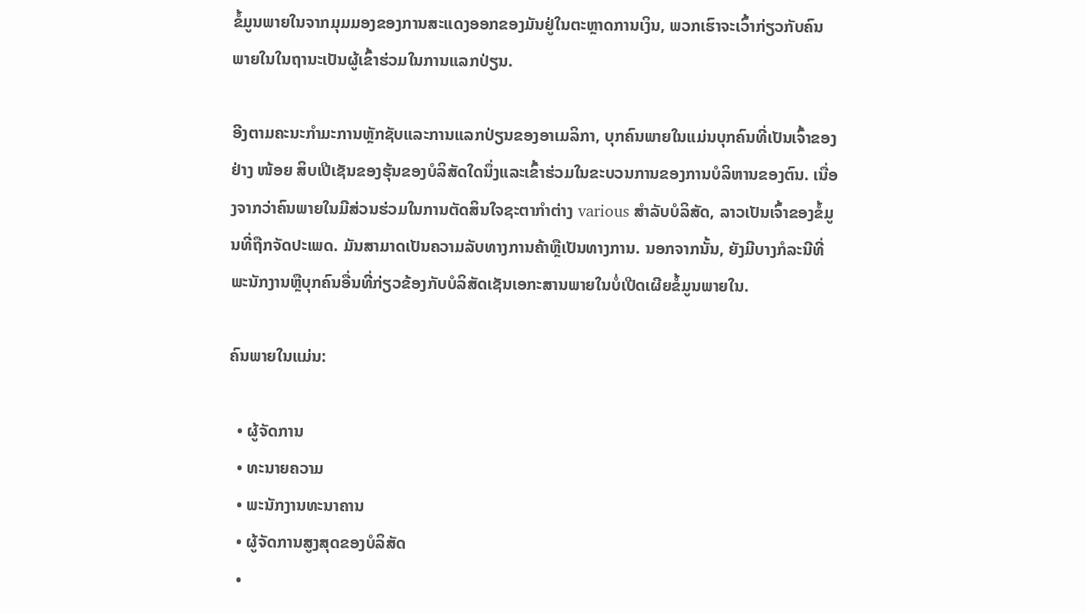ຂໍ້ມູນພາຍໃນຈາກມຸມມອງຂອງການສະແດງອອກຂອງມັນຢູ່ໃນຕະຫຼາດການເງິນ, ພວກເຮົາຈະເວົ້າກ່ຽວກັບຄົນພາຍໃນໃນຖານະເປັນຜູ້ເຂົ້າຮ່ວມໃນການແລກປ່ຽນ.

ອີງຕາມຄະນະກໍາມະການຫຼັກຊັບແລະການແລກປ່ຽນຂອງອາເມລິກາ, ບຸກຄົນພາຍໃນແມ່ນບຸກຄົນທີ່ເປັນເຈົ້າຂອງຢ່າງ ໜ້ອຍ ສິບເປີເຊັນຂອງຮຸ້ນຂອງບໍລິສັດໃດນຶ່ງແລະເຂົ້າຮ່ວມໃນຂະບວນການຂອງການບໍລິຫານຂອງຕົນ. ເນື່ອງຈາກວ່າຄົນພາຍໃນມີສ່ວນຮ່ວມໃນການຕັດສິນໃຈຊະຕາກໍາຕ່າງ various ສໍາລັບບໍລິສັດ, ລາວເປັນເຈົ້າຂອງຂໍ້ມູນທີ່ຖືກຈັດປະເພດ. ມັນສາມາດເປັນຄວາມລັບທາງການຄ້າຫຼືເປັນທາງການ. ນອກຈາກນັ້ນ, ຍັງມີບາງກໍລະນີທີ່ພະນັກງານຫຼືບຸກຄົນອື່ນທີ່ກ່ຽວຂ້ອງກັບບໍລິສັດເຊັນເອກະສານພາຍໃນບໍ່ເປີດເຜີຍຂໍ້ມູນພາຍໃນ.

ຄົນພາຍໃນແມ່ນ:

  • ຜູ້ຈັດການ
  • ທະນາຍຄວາມ
  • ພະນັກງານທະນາຄານ
  • ຜູ້ຈັດການສູງສຸດຂອງບໍລິສັດ
  •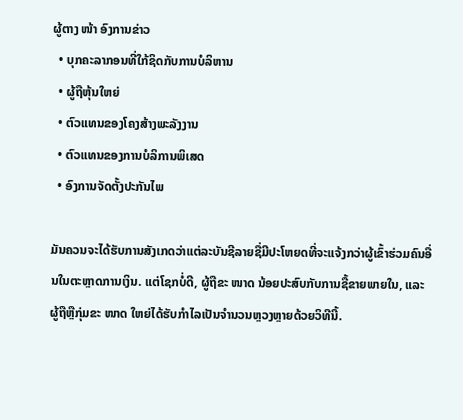ຜູ້ຕາງ ໜ້າ ອົງການຂ່າວ
  • ບຸກຄະລາກອນທີ່ໃກ້ຊິດກັບການບໍລິຫານ
  • ຜູ້ຖືຫຸ້ນໃຫຍ່
  • ຕົວແທນຂອງໂຄງສ້າງພະລັງງານ
  • ຕົວແທນຂອງການບໍລິການພິເສດ
  • ອົງການຈັດຕັ້ງປະກັນໄພ

ມັນຄວນຈະໄດ້ຮັບການສັງເກດວ່າແຕ່ລະບັນຊີລາຍຊື່ມີປະໂຫຍດທີ່ຈະແຈ້ງກວ່າຜູ້ເຂົ້າຮ່ວມຄົນອື່ນໃນຕະຫຼາດການເງິນ. ແຕ່ໂຊກບໍ່ດີ, ຜູ້ຖືຂະ ໜາດ ນ້ອຍປະສົບກັບການຊື້ຂາຍພາຍໃນ, ແລະຜູ້ຖືຫຼືກຸ່ມຂະ ໜາດ ໃຫຍ່ໄດ້ຮັບກໍາໄລເປັນຈໍານວນຫຼວງຫຼາຍດ້ວຍວິທີນີ້.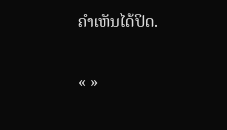ຄໍາເຫັນໄດ້ປິດ.

« »